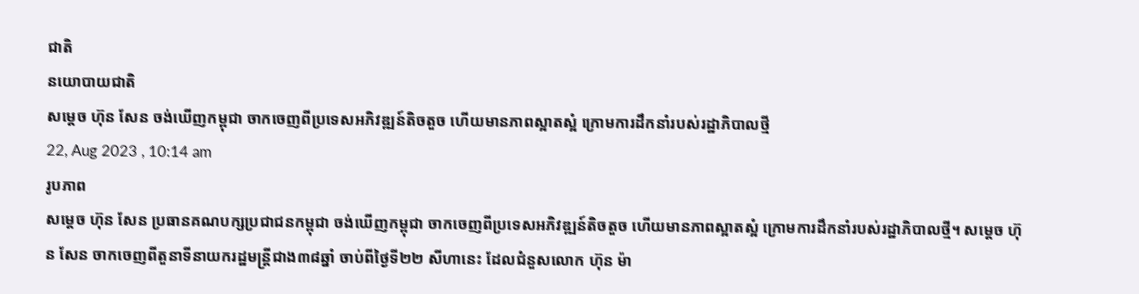ជាតិ
នយោបាយជាតិ
សម្ដេច ហ៊ុន សែន ចង់ឃើញកម្ពុជា ចាកចេញពីប្រទេសអភិវឌ្ឍន៍តិចតួច ហើយមានភាពស្អាតស្អំ ក្រោមការដឹកនាំរបស់រដ្ឋាភិបាលថ្មី
22, Aug 2023 , 10:14 am
រូបភាព
សម្ដេច ហ៊ុន សែន ប្រធានគណបក្សប្រជាជនកម្ពុជា ចង់ឃើញកម្ពុជា ចាកចេញពីប្រទេសអភិវឌ្ឍន៍តិចតួច ហើយមានភាពស្អាតស្អំ ក្រោមការដឹកនាំរបស់រដ្ឋាភិបាលថ្មី។ សម្ដេច ហ៊ុន សែន ចាកចេញពីតួនាទីនាយករដ្ឋមន្រ្តីជាង៣៨ឆ្នាំ ចាប់ពីថ្ងៃទី២២ សីហានេះ ដែលជំនួសលោក ហ៊ុន ម៉ា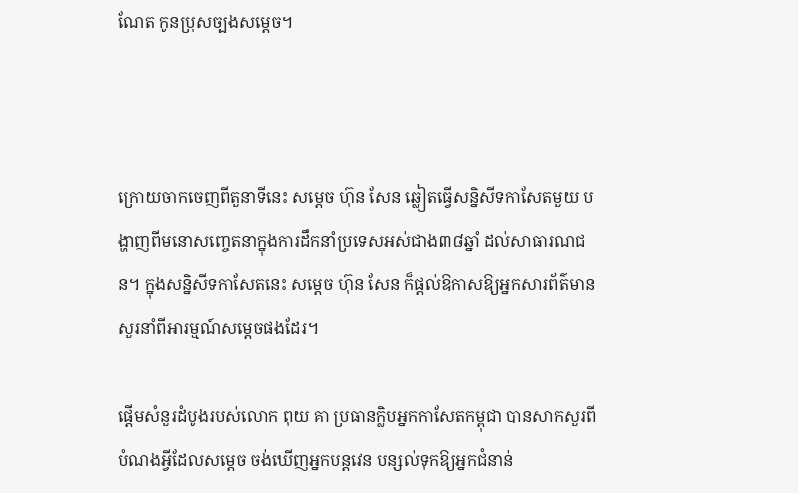ណែត កូនប្រុសច្បងសម្ដេច។



ក្រោយចាកចេញពីតួនាទីនេះ សម្ដេច ហ៊ុន សែន ឆ្លៀតធ្វើសន្និសីទកាសែតមួយ បង្ហាញពីមនោសញ្ចេតនាក្នុងការដឹកនាំប្រទេសអស់ជាង៣៨ឆ្នាំ ដល់សាធារណជន។ ក្នុងសន្និសីទកាសែតនេះ សម្ដេច ហ៊ុន សែន ក៏ផ្ដល់ឱកាសឱ្យអ្នកសារព័ត៌មានសួរនាំពីអារម្មណ៍សម្ដេចផងដែរ។

ផ្ដើមសំនួរដំបូងរបស់លោក ពុយ គា ប្រធានក្លិបអ្នកកាសែតកម្ពុជា បានសាកសួរពីបំណងអ្វីដែលសម្ដេច ចង់ឃើញអ្នកបន្តវេន បន្សល់ទុកឱ្យអ្នកជំនាន់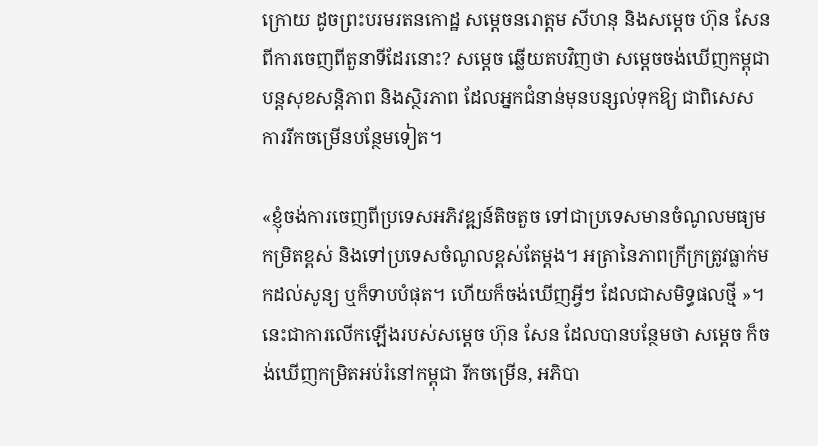ក្រោយ ដូចព្រះបរមរតនកោដ្ឋ សម្ដេចនរោត្តម សីហនុ និងសម្ដេច ហ៊ុន សែន ពីការចេញពីតួនាទីដែរនោះ? សម្ដេច ឆ្លើយតបវិញថា សម្ដេចចង់ឃើញកម្ពុជា បន្តសុខសន្តិភាព និងស្ថិរភាព ដែលអ្នកជំនាន់មុនបន្សល់ទុកឱ្យ ជាពិសេសការរីកចម្រើនបន្ថែមទៀត។

«ខ្ញុំចង់ការចេញពីប្រទេសអភិវឌ្ឍន៍តិចតួច ទៅជាប្រទេសមានចំណូលមធ្យមកម្រិតខ្ពស់ និងទៅប្រទេសចំណូលខ្ពស់តែម្ដង។ អត្រានៃភាពក្រីក្រត្រូវធ្លាក់មកដល់សូន្យ ឬក៏ទាបបំផុត។ ហើយក៏ចង់ឃើញអ្វីៗ ដែលជាសមិទ្ធផលថ្មី »។ នេះជាការលើកឡើងរបស់សម្ដេច ហ៊ុន សែន ដែលបានបន្ថែមថា សម្ដេច ក៏ចង់ឃើញកម្រិតអប់រំនៅកម្ពុជា រីកចម្រើន, អភិបា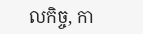លកិច្ច, កា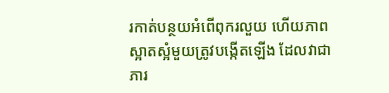រកាត់បន្ថយអំពើពុករលួយ ហើយភាពស្អាតស្អំមួយត្រូវបង្កើតឡើង ដែលវាជាភារ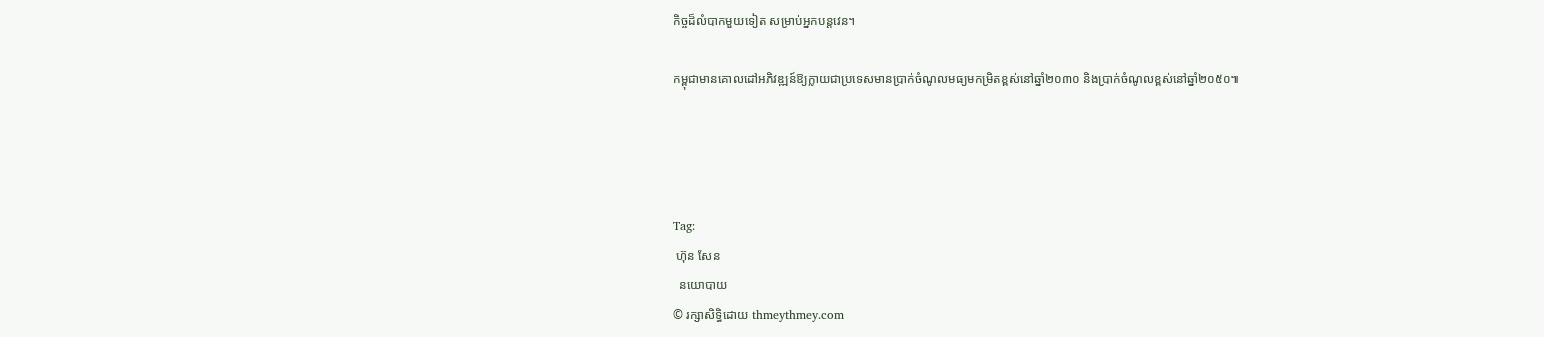កិច្ចដ៏លំបាកមួយទៀត សម្រាប់អ្នកបន្តវេន។

កម្ពុជាមានគោលដៅអភិវឌ្ឍន៍ឱ្យក្លាយជាប្រទេសមានប្រាក់ចំណូលមធ្យមកម្រិតខ្ពស់នៅឆ្នាំ២០៣០ និងប្រាក់ចំណូលខ្ពស់នៅឆ្នាំ២០៥០៕




Tag:
 ហ៊ុន សែន
  នយោបាយ
© រក្សាសិទ្ធិដោយ thmeythmey.com